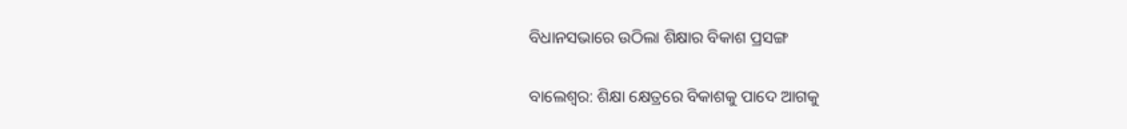ବିଧାନସଭାରେ ଉଠିଲା ଶିକ୍ଷାର ବିକାଶ ପ୍ରସଙ୍ଗ

ବାଲେଶ୍ୱର: ଶିକ୍ଷା କ୍ଷେତ୍ରରେ ବିକାଶକୁ ପାଦେ ଆଗକୁ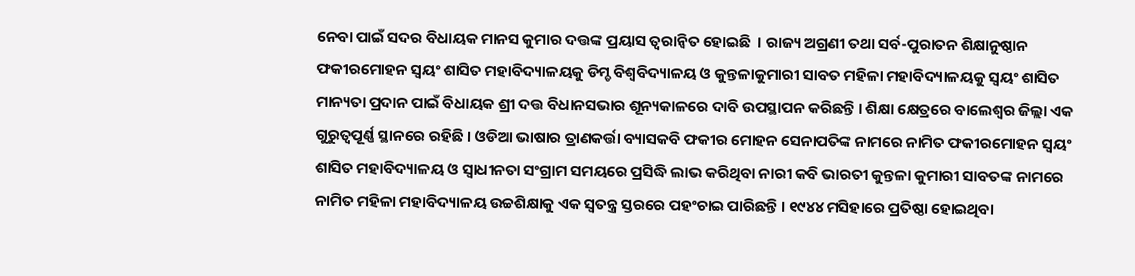ନେବା ପାଇଁ ସଦର ବିଧାୟକ ମାନସ କୁମାର ଦତ୍ତଙ୍କ ପ୍ରୟାସ ତ୍ୱରାନ୍ୱିତ ହୋଇଛି  । ରାଜ୍ୟ ଅଗ୍ରଣୀ ତଥା ସର୍ବ-ପୁରାତନ ଶିକ୍ଷାନୁଷ୍ଠାନ ଫକୀରମୋହନ ସ୍ୱୟଂ ଶାସିତ ମହାବିଦ୍ୟାଳୟକୁ ଡିମ୍ଡ ବିଶ୍ୱବିଦ୍ୟାଳୟ ଓ କୁନ୍ତଳାକୁମାରୀ ସାବତ ମହିଳା ମହାବିଦ୍ୟାଳୟକୁ ସ୍ୱୟଂ ଶାସିତ ମାନ୍ୟତା ପ୍ରଦାନ ପାଇଁ ବିଧାୟକ ଶ୍ରୀ ଦତ୍ତ ବିଧାନସଭାର ଶୂନ୍ୟକାଳରେ ଦାବି ଉପସ୍ଥାପନ କରିଛନ୍ତି । ଶିକ୍ଷା କ୍ଷେତ୍ରରେ ବାଲେଶ୍ୱର ଜିଲ୍ଲା ଏକ ଗୁରୁତ୍ୱପୂର୍ଣ୍ଣ ସ୍ଥାନରେ ରହିଛି । ଓଡିଆ ଭାଷାର ତ୍ରାଣକର୍ତ୍ତା ବ୍ୟାସକବି ଫକୀର ମୋହନ ସେନାପତିଙ୍କ ନାମରେ ନାମିତ ଫକୀରମୋହନ ସ୍ୱୟଂ ଶାସିତ ମହାବିଦ୍ୟାଳୟ ଓ ସ୍ୱାଧୀନତା ସଂଗ୍ରାମ ସମୟରେ ପ୍ରସିଦ୍ଧି ଲାଭ କରିଥିବା ନାରୀ କବି ଭାରତୀ କୁନ୍ତଳା କୁମାରୀ ସାବତଙ୍କ ନାମରେ ନାମିତ ମହିଳା ମହାବିଦ୍ୟାଳୟ ଉଚ୍ଚଶିକ୍ଷାକୁ ଏକ ସ୍ୱତନ୍ତ୍ର ସ୍ତରରେ ପହଂଚାଇ ପାରିଛନ୍ତି । ୧୯୪୪ ମସିହାରେ ପ୍ରତିଷ୍ଠା ହୋଇଥିବା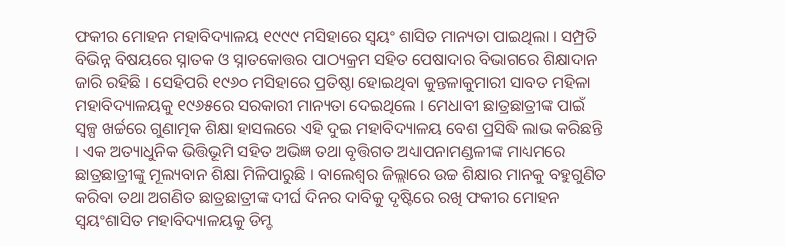ଫକୀର ମୋହନ ମହାବିଦ୍ୟାଳୟ ୧୯୯୯ ମସିହାରେ ସ୍ୱୟଂ ଶାସିତ ମାନ୍ୟତା ପାଇଥିଲା । ସମ୍ପ୍ରତି ବିଭିନ୍ନ ବିଷୟରେ ସ୍ନାତକ ଓ ସ୍ନାତକୋତ୍ତର ପାଠ୍ୟକ୍ରମ ସହିତ ପେଷାଦାର ବିଭାଗରେ ଶିକ୍ଷାଦାନ ଜାରି ରହିଛି । ସେହିପରି ୧୯୬୦ ମସିହାରେ ପ୍ରତିଷ୍ଠା ହୋଇଥିବା କୁନ୍ତଳାକୁମାରୀ ସାବତ ମହିଳା ମହାବିଦ୍ୟାଳୟକୁ ୧୯୬୫ରେ ସରକାରୀ ମାନ୍ୟତା ଦେଇଥିଲେ । ମେଧାବୀ ଛାତ୍ରଛାତ୍ରୀଙ୍କ ପାଇଁ ସ୍ୱଳ୍ପ ଖର୍ଚ୍ଚରେ ଗୁଣାତ୍ମକ ଶିକ୍ଷା ହାସଲରେ ଏହି ଦୁଇ ମହାବିଦ୍ୟାଳୟ ବେଶ ପ୍ରସିଦ୍ଧି ଲାଭ କରିଛନ୍ତି । ଏକ ଅତ୍ୟାଧୁନିକ ଭିତ୍ତିଭୂମି ସହିତ ଅଭିଜ୍ଞ ତଥା ବୃତ୍ତିଗତ ଅଧ୍ୟାପନାମଣ୍ଡଳୀଙ୍କ ମାଧ୍ୟମରେ ଛାତ୍ରଛାତ୍ରୀଙ୍କୁ ମୂଲ୍ୟବାନ ଶିକ୍ଷା ମିଳିପାରୁଛି । ବାଲେଶ୍ୱର ଜିଲ୍ଲାରେ ଉଚ୍ଚ ଶିକ୍ଷାର ମାନକୁ ବହୁଗୁଣିତ କରିବା ତଥା ଅଗଣିତ ଛାତ୍ରଛାତ୍ରୀଙ୍କ ଦୀର୍ଘ ଦିନର ଦାବିକୁ ଦୃଷ୍ଟିରେ ରଖି ଫକୀର ମୋହନ ସ୍ୱୟଂଶାସିତ ମହାବିଦ୍ୟାଳୟକୁ ଡିମ୍ଡ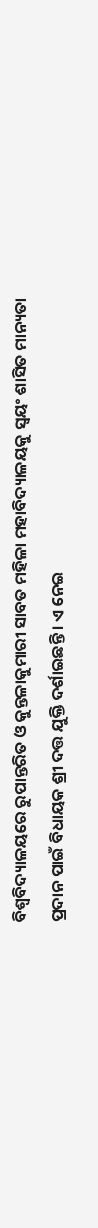ବିଶ୍ୱବିଦ୍ୟାଳୟରେ ରୁପାନ୍ତରିତ ଓ କୁନ୍ତଳାକୁମାରୀ ସାବତ ମହିଳା ମହାବିଦ୍ୟାଳୟକୁ ସ୍ୱୟଂ ଶାସିତ ମାନ୍ୟତା ପ୍ରଦାନ ପାଇଁ ବିଧାୟକ ଶ୍ରୀ ଦତ୍ତ ଯୁକ୍ତି ଦର୍ଶାଇଛନ୍ତି । ଏ ନେଇ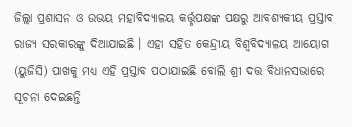ଜିଲ୍ଲା ପ୍ରଶାସନ ଓ ଉଭୟ ମହାବିଦ୍ୟାଳୟ କର୍ତ୍ତୃପକ୍ଷଙ୍କ ପକ୍ଷରୁ ଆବଶ୍ୟକୀୟ ପ୍ରସ୍ତାବ ରାଜ୍ୟ ସରକାରଙ୍କୁ ଦିଆଯାଇଛି । ଏହା ସହିତ କେନ୍ଦ୍ରୀୟ ବିଶ୍ୱବିଦ୍ୟାଳୟ ଆୟୋଗ (ୟୁଜିସି) ପାଖକୁ ମଧ୍ୟ ଏହି ପ୍ରସ୍ତାବ ପଠାଯାଇଛି ବୋଲି ଶ୍ରୀ ଦତ୍ତ ବିଧାନସଭାରେ ସୂଚନା ଦେଇଛନ୍ତି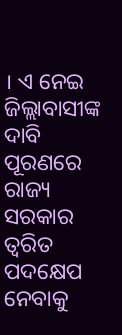। ଏ ନେଇ ଜିଲ୍ଲାବାସୀଙ୍କ ଦାବି ପୂରଣରେ ରାଜ୍ୟ ସରକାର ତ୍ୱରିତ ପଦକ୍ଷେପ ନେବାକୁ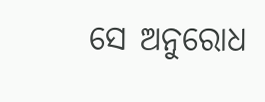ସେ ଅନୁରୋଧ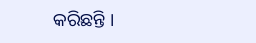କରିଛନ୍ତି ।